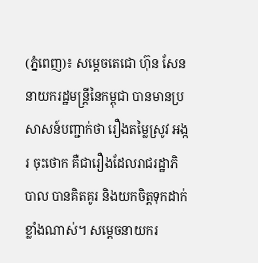(ភ្នំពេញ)៖ សម្តេចតេជោ ហ៊ុន សែន នាយករដ្ឋមន្រ្តីនៃកម្ពុជា បានមានប្រសាសន៍បញ្ជាក់ថា រឿងតម្លៃស្រូវ អង្ករ ចុះថោក គឺជារឿងដែលរាជរដ្ឋាភិបាល បានគិតគូរ និងយកចិត្តទុកដាក់ខ្លាំងណាស់។ សម្តេចនាយករ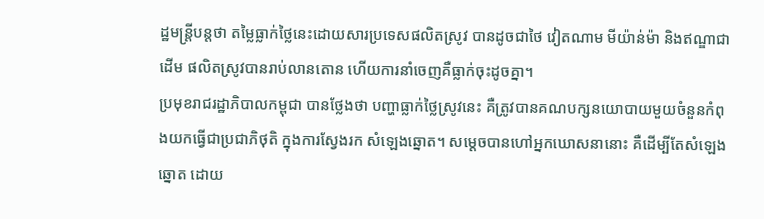ដ្ឋមន្រ្តីបន្តថា តម្លៃធ្លាក់ថ្លៃនេះដោយសារប្រទេសផលិតស្រូវ បានដូចជាថៃ វៀតណាម មីយ៉ាន់ម៉ា និងឥណ្ឌាជាដើម ផលិតស្រូវបានរាប់លានតោន ហើយការនាំចេញគឺធ្លាក់ចុះដូចគ្នា។
ប្រមុខរាជរដ្ឋាភិបាលកម្ពុជា បានថ្លែងថា បញ្ហាធ្លាក់ថ្លៃស្រូវនេះ គឺត្រូវបានគណបក្សនយោបាយមួយចំនួនកំពុងយកធ្វើជាប្រជាភិថុតិ ក្នុងការស្វែងរក សំឡេងឆ្នោត។ សម្តេចបានហៅអ្នកឃោសនានោះ គឺដើម្បីតែសំឡេងឆ្នោត ដោយ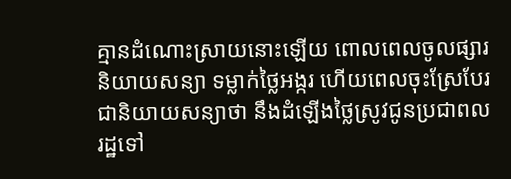គ្មានដំណោះស្រាយនោះឡើយ ពោលពេលចូលផ្សារនិយាយសន្យា ទម្លាក់ថ្លៃអង្ករ ហើយពេលចុះស្រែបែរជានិយាយសន្យាថា នឹងដំឡើងថ្លៃស្រូវជូនប្រជាពលរដ្ឋទៅ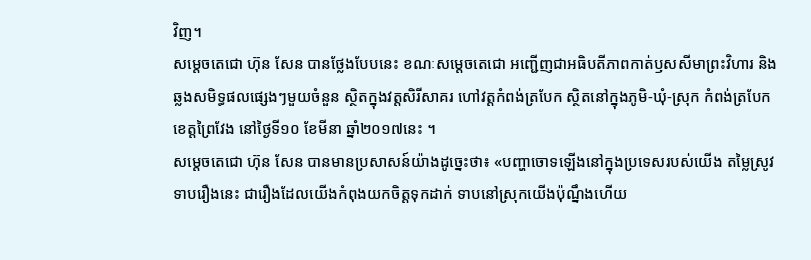វិញ។
សម្តេចតេជោ ហ៊ុន សែន បានថ្លែងបែបនេះ ខណៈសម្តេចតេជោ អញ្ជើញជាអធិបតីភាពកាត់ឫសសីមាព្រះវិហារ និងឆ្លងសមិទ្ធផលផ្សេងៗមួយចំនួន ស្ថិតក្នុងវត្តសិរីសាគរ ហៅវត្តកំពង់ត្របែក ស្ថិតនៅក្នុងភូមិ-ឃុំ-ស្រុក កំពង់ត្របែក ខេត្តព្រៃវែង នៅថ្ងៃទី១០ ខែមីនា ឆ្នាំ២០១៧នេះ ។
សម្តេចតេជោ ហ៊ុន សែន បានមានប្រសាសន៍យ៉ាងដូច្នេះថា៖ «បញ្ហាចោទឡើងនៅក្នុងប្រទេសរបស់យើង តម្លៃស្រូវទាបរឿងនេះ ជារឿងដែលយើងកំពុងយកចិត្តទុកដាក់ ទាបនៅស្រុកយើងប៉ុណ្នឹងហើយ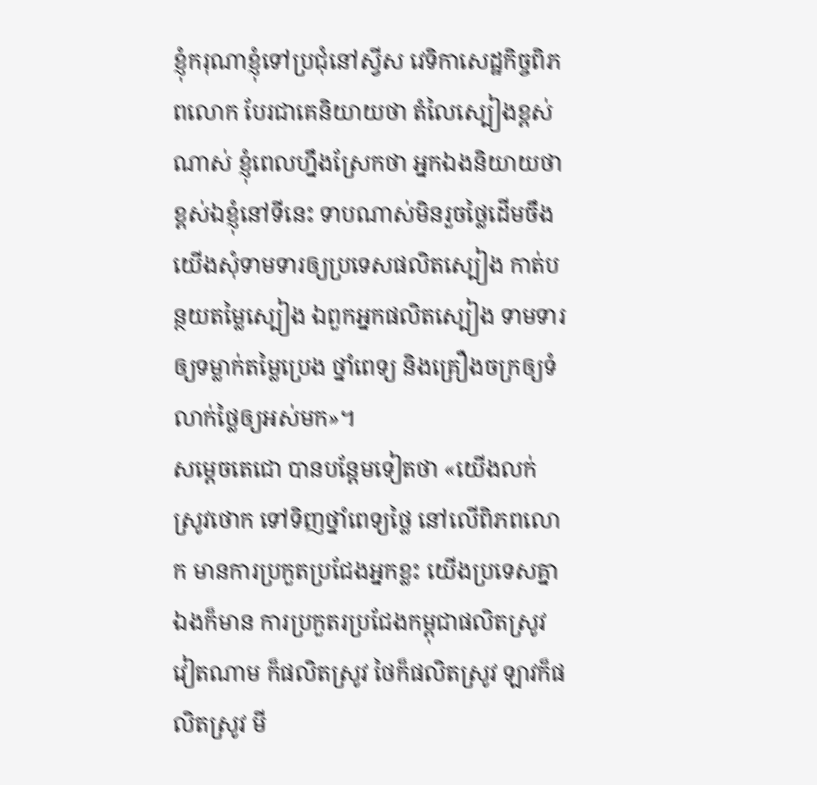ខ្ញុំករុណាខ្ញុំទៅប្រជុំនៅស្វីស វេទិកាសេដ្ឋកិច្ចពិភពលោក បែរជាគេនិយាយថា តំលៃស្បៀងខ្ពស់ណាស់ ខ្ញុំពេលហ្នឹងស្រែកថា អ្នកឯងនិយាយថា ខ្ពស់ឯខ្ញុំនៅទីនេះ ទាបណាស់មិនរួចថ្លៃដើមចឹងយើងសុំទាមទារឲ្យប្រទេសផលិតស្បៀង កាត់បន្ថយតម្លៃស្បៀង ឯពួកអ្នកផលិតស្បៀង ទាមទារឲ្យទម្លាក់តម្លៃប្រេង ថ្នាំពេទ្យ និងគ្រឿងចក្រឲ្យទំលាក់ថ្លៃឲ្យអស់មក»។
សម្តេចតេជោ បានបន្ដែមទៀតថា «យើងលក់ស្រូវថោក ទៅទិញថ្នាំពេទ្យថ្លៃ នៅលើពិភពលោក មានការប្រកួតប្រជែងអ្នកខ្លះ យើងប្រទេសគ្នាឯងក៏មាន ការប្រកួតរប្រជែងកម្ពុជាផលិតស្រូវ វៀតណាម ក៏ផលិតស្រូវ ថៃក៏ផលិតស្រូវ ឡាវក៏ផលិតស្រូវ មី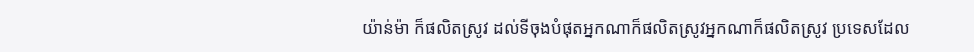យ៉ាន់ម៉ា ក៏ផលិតស្រូវ ដល់ទីចុងបំផុតអ្នកណាក៏ផលិតស្រូវអ្នកណាក៏ផលិតស្រូវ ប្រទេសដែល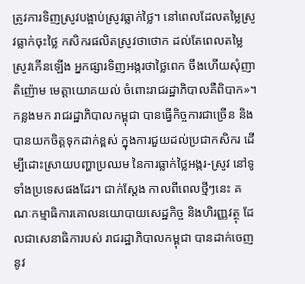ត្រូវការទិញស្រូវបង្អាប់ស្រូវធ្លាក់ថ្លៃ។ នៅពេលដែលតម្លៃស្រូវធ្លាក់ចុះថ្លៃ កសិករផលិតស្រូវថាថោក ដល់តែពេលតម្លៃស្រូវកើនឡើង អ្នកផ្សារទិញអង្ករថាថ្លៃពេក ចឹងហើយសុំញាតិញ៉ោម មេត្តាយោគយល់ ចំពោះរាជរដ្ឋាភិបាលគឺពិបាក»។
កន្លងមក រាជរដ្ឋាភិបាលកម្ពុជា បានធ្វើកិច្ចការជាច្រើន និងបានយកចិត្តទុកដាក់ខ្ពស់ ក្នុងការជួយដល់ប្រជាកសិករ ដើម្បីដោះស្រាយបញ្ហាប្រឈម នៃការធ្លាក់ថ្លៃអង្ករ-ស្រូវ នៅទូទាំងប្រទេសផងដែរ។ ជាក់ស្តែង កាលពីពេលថ្មីៗនេះ គណៈកម្មាធិការគោលនយោបាយសេដ្ឋកិច្ច និងហិរញ្ញវត្ថុ ដែលជាសេនាធិការបស់ រាជរដ្ឋាភិបាលកម្ពុជា បានដាក់ចេញនូវ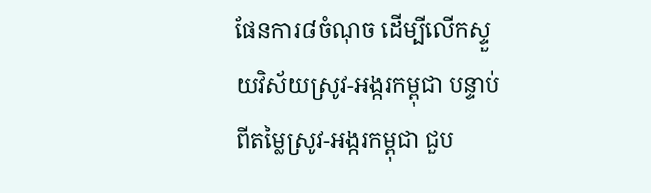ផែនការ៨ចំណុច ដើម្បីលើកស្ទួយវិស័យស្រូវ-អង្ករកម្ពុជា បន្ទាប់ពីតម្លៃស្រូវ-អង្ករកម្ពុជា ជួប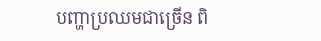បញ្ហាប្រឈមជាច្រើន ពិ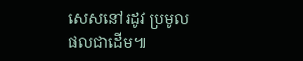សេសនៅរដូវ ប្រមូលផលជាដើម៕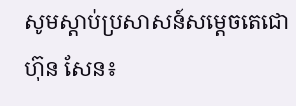សូមស្តាប់ប្រសាសន៍សម្តេចតេជោ ហ៊ុន សែន៖